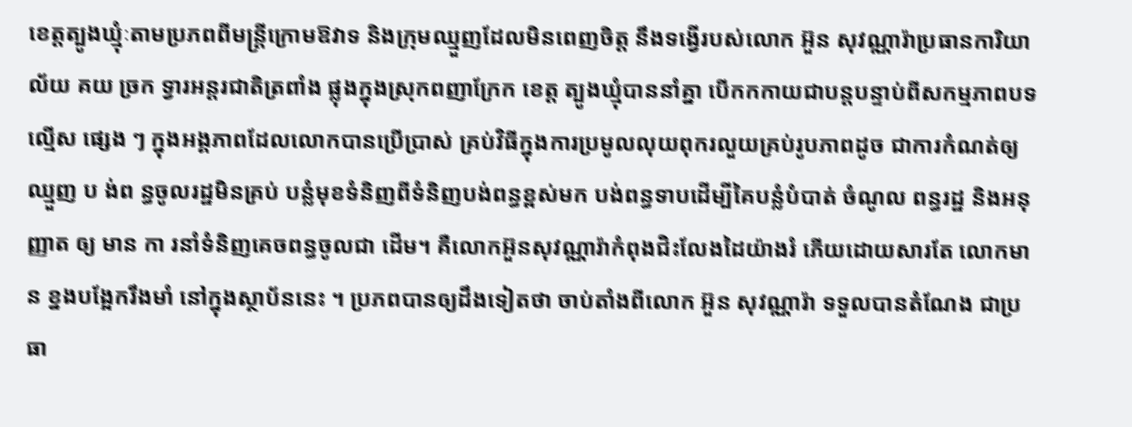ខេត្តត្បូងឃ្មុំៈតាមប្រភពពីមន្ដ្រីក្រោមឱវាទ និងក្រុមឈ្មួញដែលមិនពេញចិត្ត នឹងទង្វើរបស់លោក អ៊ួន សុវណ្ណារ៉ាប្រធានការិយាល័យ គយ ច្រក ទ្វារអន្តរជាតិត្រពាំង ផ្លុងក្នុងស្រុកពញាក្រែក ខេត្ត ត្បូងឃ្មុំបាននាំគ្នា បើកកកាយជាបន្ដបន្ទាប់ពីសកម្មភាពបទ ល្មើស ផ្សេង ៗ ក្នុងអង្គភាពដែលលោកបានប្រើប្រាស់ គ្រប់វិធីក្នុងការប្រមូលលុយពុករលួយគ្រប់រូបភាពដូច ជាការកំណត់ឲ្យ ឈ្មួញ ប ង់ព ន្ធចូលរដ្ឋមិនគ្រប់ បន្លំមុខទំនិញពីទំនិញបង់ពន្ធខ្ពស់មក បង់ពន្ធទាបដើម្បីគៃបន្លំបំបាត់ ចំណូល ពន្ធរដ្ឋ និងអនុញ្ញាត ឲ្យ មាន កា រនាំទំនិញគេចពន្ធចូលជា ដើម។ គឺលោកអ៊ួនសុវណ្ណារ៉ាកំពុងជិះលែងដៃយ៉ាងរំ ភើយដោយសារតែ លោកមាន ខ្នងបង្អែករឹងមាំ នៅក្នុងស្ថាប័ននេះ ។ ប្រភពបានឲ្យដឹងទៀតថា ចាប់តាំងពីលោក អ៊ួន សុវណ្ណារ៉ា ទទួលបានតំណែង ជាប្រធា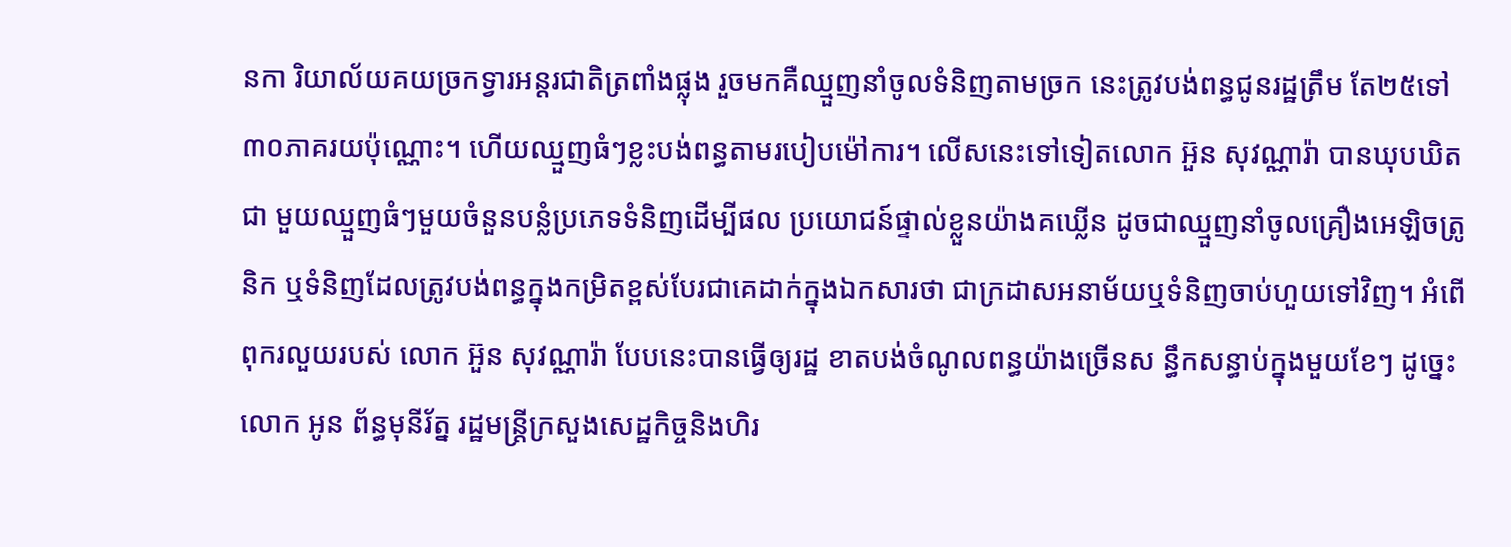នកា រិយាល័យគយច្រកទ្វារអន្តរជាតិត្រពាំងផ្លុង រួចមកគឺឈ្មួញនាំចូលទំនិញតាមច្រក នេះត្រូវបង់ពន្ធជូនរដ្ឋត្រឹម តែ២៥ទៅ៣០ភាគរយប៉ុណ្ណោះ។ ហើយឈ្មួញធំៗខ្លះបង់ពន្ធតាមរបៀបម៉ៅការ។ លើសនេះទៅទៀតលោក អ៊ួន សុវណ្ណារ៉ា បានឃុបឃិតជា មួយឈ្មួញធំៗមួយចំនួនបន្លំប្រភេទទំនិញដើម្បីផល ប្រយោជន៍ផ្ទាល់ខ្លួនយ៉ាងគឃ្លើន ដូចជាឈ្មួញនាំចូលគ្រឿងអេឡិចត្រូនិក ឬទំនិញដែលត្រូវបង់ពន្ធក្នុងកម្រិតខ្ពស់បែរជាគេដាក់ក្នុងឯកសារថា ជាក្រដាសអនាម័យឬទំនិញចាប់ហួយទៅវិញ។ អំពើពុករលួយរបស់ លោក អ៊ួន សុវណ្ណារ៉ា បែបនេះបានធ្វើឲ្យរដ្ឋ ខាតបង់ចំណូលពន្ធយ៉ាងច្រើនស ន្ធឹកសន្ធាប់ក្នុងមួយខែៗ ដូច្នេះលោក អូន ព័ន្ធមុនីរ័ត្ន រដ្ឋមន្ត្រីក្រសួងសេដ្ឋកិច្ចនិងហិរ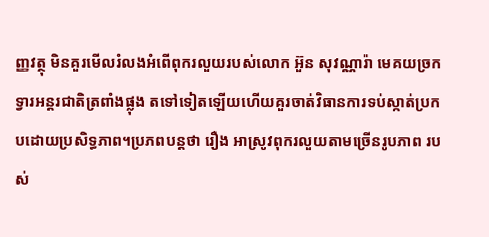ញ្ញវត្ថុ មិនគួរមើលរំលងអំពើពុករលួយរបស់លោក អ៊ួន សុវណ្ណារ៉ា មេគយច្រកទ្វារអន្តរជាតិត្រពាំងផ្លុង តទៅទៀតឡើយហើយគួរចាត់វិធានការទប់ស្កាត់ប្រកបដោយប្រសិទ្ធភាព។ប្រភពបន្ដថា រឿង អាស្រូវពុករលួយតាមច្រើនរូបភាព របស់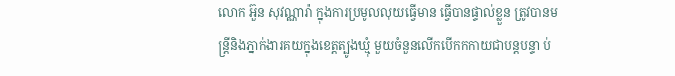លោក អ៊ួន សុវណ្ណារ៉ា ក្នុងការប្រមូលលុយធ្វើមាន ធ្វើបានផ្ទាល់ខ្លួន ត្រូវបានមន្ត្រីនិងភ្នាក់ងារគយក្នុងខេត្តត្បូងឃ្មុំ មួយចំនួនលើកបើកកកាយជាបន្តបន្ទា ប់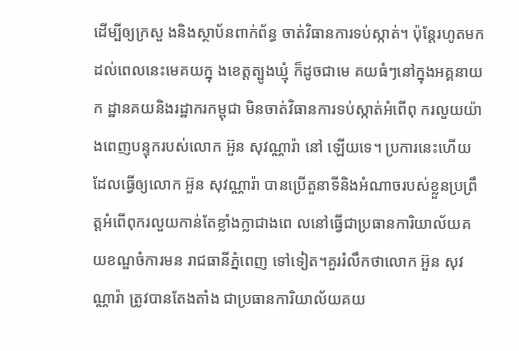ដើម្បីឲ្យក្រសួ ងនិងស្ថាប័នពាក់ព័ន្ធ ចាត់វិធានការទប់ស្កាត់។ ប៉ុន្តែរហូតមកដល់ពេលនេះមេគយក្នុ ងខេត្តត្បូងឃ្មុំ ក៏ដូចជាមេ គយធំៗនៅក្នុងអគ្គនាយក ដ្ឋានគយនិងរដ្ឋាករកម្ពុជា មិនចាត់វិធានការទប់ស្កាត់អំពើពុ ករលួយយ៉ាងពេញបន្ទុករបស់លោក អ៊ួន សុវណ្ណារ៉ា នៅ ឡើយទេ។ ប្រការនេះហើយដែលធ្វើឲ្យលោក អ៊ួន សុវណ្ណារ៉ា បានប្រើតួនាទីនិងអំណាចរបស់ខ្លួនប្រព្រឹត្តអំពើពុករលួយកាន់តែខ្លាំងក្លាជាងពេ លនៅធ្វើជាប្រធានការិយាល័យគ យខណ្ឌចំការមន រាជធានីភ្នំពេញ ទៅទៀត។គួររំលឹកថាលោក អ៊ួន សុវណ្ណារ៉ា ត្រូវបានតែងតាំង ជាប្រធានការិយាល័យគយ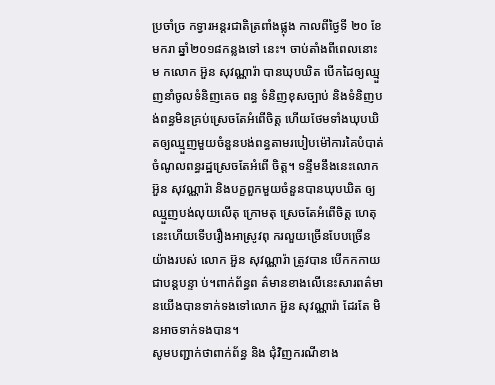ប្រចាំច្រ កទ្វារអន្តរជាតិត្រពាំងផ្លុង កាលពីថ្ងៃទី ២០ ខែមករា ឆ្នាំ២០១៨កន្លងទៅ នេះ។ ចាប់តាំងពីពេលនោះម កលោក អ៊ួន សុវណ្ណារ៉ា បានឃុបឃិត បើកដៃឲ្យឈ្មួញនាំចូលទំនិញគេច ពន្ធ ទំនិញខុសច្បាប់ និងទំនិញបង់ពន្ធមិនគ្រប់ស្រេចតែអំពើចិត្ត ហើយថែមទាំងឃុបឃិតឲ្យឈ្មួញមួយចំនួនបង់ពន្ធតាមរបៀបម៉ៅការគៃបំបាត់ចំណូលពន្ធរដ្ឋស្រេចតែអំពើ ចិត្ត។ ទន្ទឹមនឹងនេះលោក អ៊ួន សុវណ្ណារ៉ា និងបក្ខពួកមួយចំនួនបានឃុបឃិត ឲ្យឈ្មួញបង់លុយលើតុ ក្រោមតុ ស្រេចតែអំពើចិត្ត ហេតុនេះហើយទើបរឿងអាស្រូវពុ ករលួយច្រើនបែបច្រើនយ៉ាងរបស់ លោក អ៊ួន សុវណ្ណារ៉ា ត្រូវបាន បើកកកាយជាបន្តបន្ទា ប់។ពាក់ព័ន្ធព ត៌មានខាងលើនេះសារពត៌មា នយើងបានទាក់ទងទៅលោក អ៊ួន សុវណ្ណារ៉ា ដែរតែ មិ នអាចទាក់ទងបាន។
សូមបញ្ជាក់ថាពាក់ព័ន្ធ និង ជុំវិញករណីខាង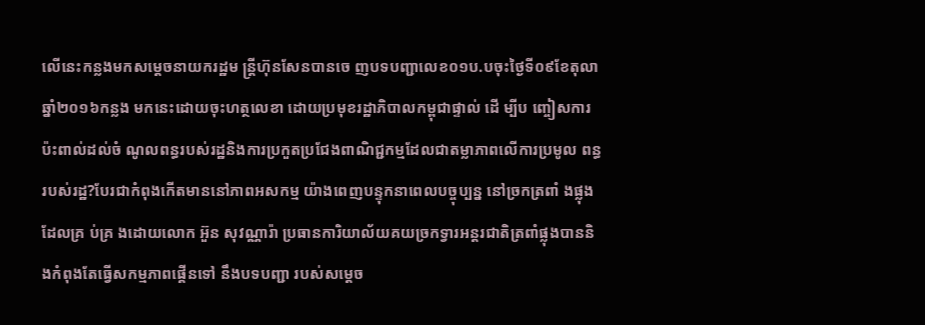លើនេះកន្លងមកសម្តេចនាយករដ្ឋម ន្ត្រីហ៊ុនសែនបានចេ ញបទបញ្ជាលេខ០១ប.បចុះថ្ងៃទី០៩ខែតុលាឆ្នាំ២០១៦កន្លង មកនេះដោយចុះហត្ថលេខា ដោយប្រមុខរដ្ឋាភិបាលកម្ពុជាផ្ទាល់ ដើ ម្បីប ញ្ចៀសការប៉ះពាល់ដល់ចំ ណូលពន្ធរបស់រដ្ឋនិងការប្រកួតប្រជែងពាណិជ្ជកម្មដែលជាតម្លាភាពលើការប្រមូល ពន្ធរបស់រដ្ឋ?បែរជាកំពុងកើតមាននៅភាពអសកម្ម យ៉ាងពេញបន្ទុកនាពេលបច្ចុប្បន្ន នៅច្រកត្រពាំ ងផ្លុងដែលគ្រ ប់គ្រ ងដោយលោក អ៊ួន សុវណ្ណារ៉ា ប្រធានការិយាល័យគយច្រកទ្វារអន្តរជាតិត្រពាំផ្លុងបាននិងកំពុងតែធ្វើសកម្មភាពផ្គើនទៅ នឹងបទបញ្ជា របស់សម្តេច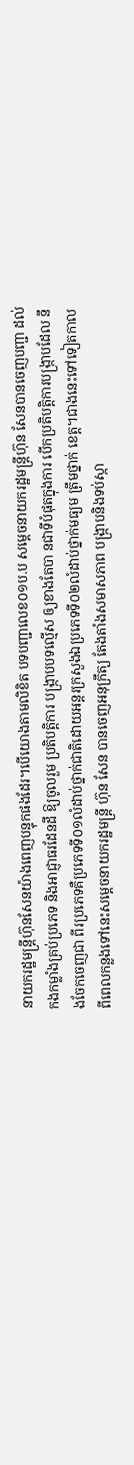នាយករដ្ឋមន្ត្រីហ៊ុនសែនយ៉ាងពេញបន្ទុកផងដែរ។បើយោងតាមលិខិត បទបញ្ជាលេខ០១ប.ប សម្តេចនាយករដ្ឋមន្ត្រីហ៊ុន សែនបានចេញបញ្ជា ដល់កងកម្លាំងគ្រប់ប្រភេទ និងអាជ្ញាធរដែនដី ឱ្យចូលរួម ប្រតិបត្តិការ បង្ក្រាបបទល្មើស ឲ្យខាងតែបា នជាទីបំផុតក្នុងការ បើកប្រតិបត្តិការបង្ក្រាបដែល នឹងចែកចេញជា ពីរប្រភេទគឺប្រភេទទី០១លំដាប់ថ្នាក់ជាតិដោយអន្តរក្រសួងឯប្រភេទទី០២លំដាប់ថ្នាក់មធ្យម ត្រឹមថ្នាក់ ខេត្ត។ជាងនេះទៅទៀតកាលពីពេលកន្លងទៅនេះសម្តេចនាយករដ្ឋមន្ត្រី ហ៊ុន សែន បានចេញអនុក្រឹត្យ តែងតាំងសមាសភាព បង្ក្រាបនិងទប់ស្កា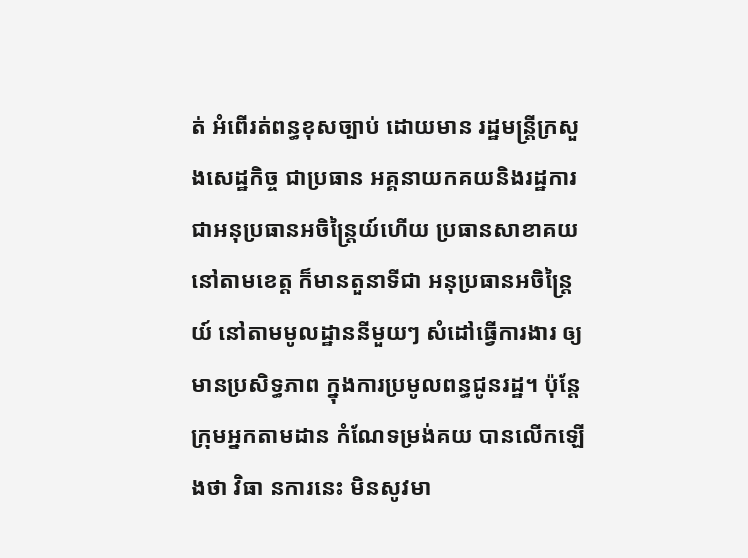ត់ អំពើរត់ពន្ធខុសច្បាប់ ដោយមាន រដ្ឋមន្ត្រីក្រសួងសេដ្ឋកិច្ច ជាប្រធាន អគ្គនាយកគយនិងរដ្ឋការ ជាអនុប្រធានអចិន្ត្រៃយ៍ហើយ ប្រធានសាខាគយ នៅតាមខេត្ត ក៏មានតួនាទីជា អនុប្រធានអចិន្ត្រៃយ៍ នៅតាមមូលដ្ឋាននីមួយៗ សំដៅធ្វើការងារ ឲ្យមានប្រសិទ្ធភាព ក្នុងការប្រមូលពន្ធជូនរដ្ឋ។ ប៉ុន្តែក្រុមអ្នកតាមដាន កំណែទម្រង់គយ បានលើកឡើងថា វិធា នការនេះ មិនសូវមា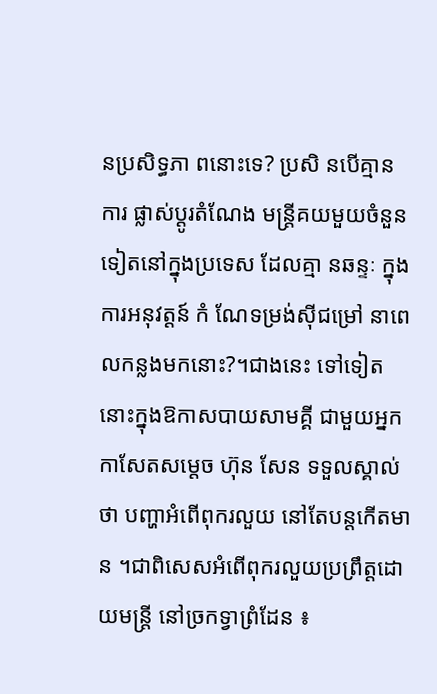នប្រសិទ្ធភា ពនោះទេ? ប្រសិ នបើគ្មាន ការ ផ្លាស់ប្តូរតំណែង មន្ត្រីគយមួយចំនួន ទៀតនៅក្នុងប្រទេស ដែលគ្មា នឆន្ទៈ ក្នុងការអនុវត្តន៍ កំ ណែទម្រង់ស៊ីជម្រៅ នាពេលកន្លងមកនោះ?។ជាងនេះ ទៅទៀតនោះក្នុងឱកាសបាយសាមគ្គី ជាមួយអ្នកកាសែតសម្តេច ហ៊ុន សែន ទទួលស្គាល់ថា បញ្ហាអំពើពុករលួយ នៅតែបន្តកើតមាន ។ជាពិសេសអំពើពុករលួយប្រព្រឹត្តដោយមន្ត្រី នៅច្រកទ្វាព្រំដែន ៖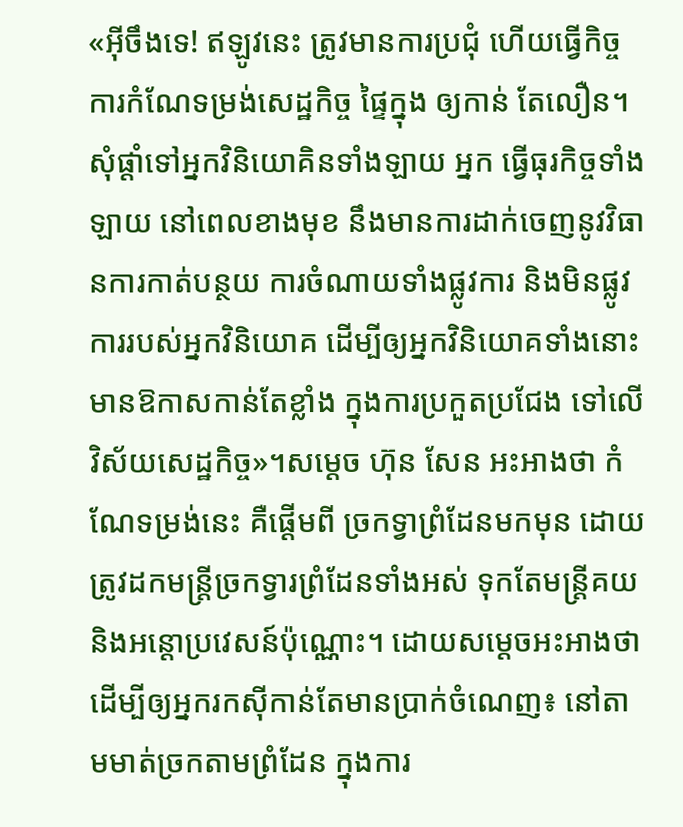«អ៊ីចឹងទេ! ឥឡូវនេះ ត្រូវមានការប្រជុំ ហើយធ្វើកិច្ចការកំណែទម្រង់សេដ្ឋកិច្ច ផ្ទៃក្នុង ឲ្យកាន់ តែលឿន។ សុំផ្តាំទៅអ្នកវិនិយោគិនទាំងឡាយ អ្នក ធ្វើធុរកិច្ចទាំងឡាយ នៅពេលខាងមុខ នឹងមានការដាក់ចេញនូវវិធានការកាត់បន្ថយ ការចំណាយទាំងផ្លូវការ និងមិនផ្លូវការរបស់អ្នកវិនិយោគ ដើម្បីឲ្យអ្នកវិនិយោគទាំងនោះ មានឱកាសកាន់តែខ្លាំង ក្នុងការប្រកួតប្រជែង ទៅលើវិស័យសេដ្ឋកិច្ច»។សម្តេច ហ៊ុន សែន អះអាងថា កំណែទម្រង់នេះ គឺផ្ដើមពី ច្រកទ្វាព្រំដែនមកមុន ដោយត្រូវដកមន្ត្រីច្រកទ្វារព្រំដែនទាំងអស់ ទុកតែមន្ត្រីគយ និងអន្តោប្រវេសន៍ប៉ុណ្ណោះ។ ដោយសម្តេចអះអាងថា ដើម្បីឲ្យអ្នករកស៊ីកាន់តែមានប្រាក់ចំណេញ៖ នៅតាមមាត់ច្រកតាមព្រំដែន ក្នុងការ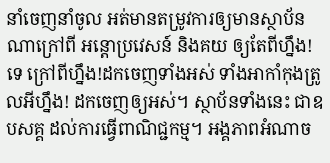នាំចេញនាំចូល អត់មានតម្រូវការឲ្យមានស្ថាប័នណាក្រៅពី អន្តោប្រវេសន៍ និងគយ ឲ្យតែពីហ្នឹង!ទេ ក្រៅពីហ្នឹង!ដកចេញទាំងអស់ ទាំងអាកាំកុងត្រូលអីហ្នឹង! ដកចេញឲ្យអស់។ ស្ថាប័នទាំងនេះ ជាឧបសគ្គ ដល់ការធ្វើពាណិជ្ជកម្ម។ អង្គភាពអំណាច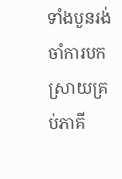ទាំងបួនរង់ចាំការបកស្រាយគ្រប់ភាគី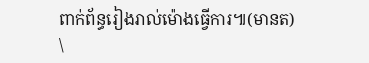ពាក់ព័ន្ធរៀងរាល់ម៉ោងធ្វើការ៕(មានត)
\